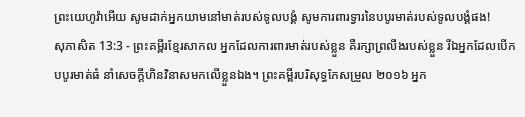ព្រះយេហូវ៉ាអើយ សូមដាក់អ្នកយាមនៅមាត់របស់ទូលបង្គំ សូមការពារទ្វារនៃបបូរមាត់របស់ទូលបង្គំផង!
សុភាសិត 13:3 - ព្រះគម្ពីរខ្មែរសាកល អ្នកដែលការពារមាត់របស់ខ្លួន គឺរក្សាព្រលឹងរបស់ខ្លួន រីឯអ្នកដែលបើកបបូរមាត់ធំ នាំសេចក្ដីហិនវិនាសមកលើខ្លួនឯង។ ព្រះគម្ពីរបរិសុទ្ធកែសម្រួល ២០១៦ អ្នក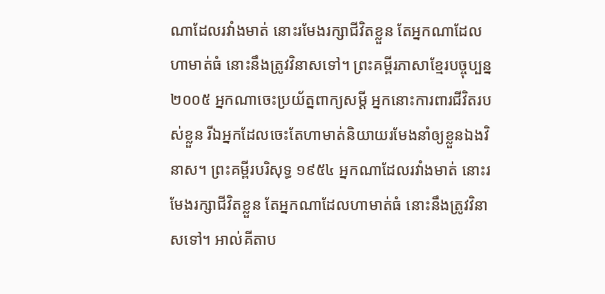ណាដែលរវាំងមាត់ នោះរមែងរក្សាជីវិតខ្លួន តែអ្នកណាដែលហាមាត់ធំ នោះនឹងត្រូវវិនាសទៅ។ ព្រះគម្ពីរភាសាខ្មែរបច្ចុប្បន្ន ២០០៥ អ្នកណាចេះប្រយ័ត្នពាក្យសម្ដី អ្នកនោះការពារជីវិតរបស់ខ្លួន រីឯអ្នកដែលចេះតែហាមាត់និយាយរមែងនាំឲ្យខ្លួនឯងវិនាស។ ព្រះគម្ពីរបរិសុទ្ធ ១៩៥៤ អ្នកណាដែលរវាំងមាត់ នោះរមែងរក្សាជីវិតខ្លួន តែអ្នកណាដែលហាមាត់ធំ នោះនឹងត្រូវវិនាសទៅ។ អាល់គីតាប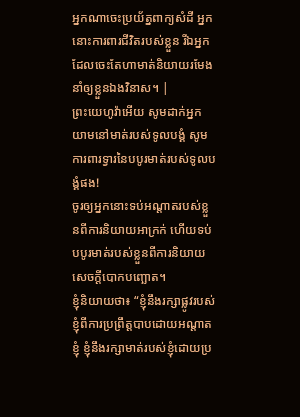អ្នកណាចេះប្រយ័ត្នពាក្យសំដី អ្នកនោះការពារជីវិតរបស់ខ្លួន រីឯអ្នកដែលចេះតែហាមាត់និយាយរមែងនាំឲ្យខ្លួនឯងវិនាស។ |
ព្រះយេហូវ៉ាអើយ សូមដាក់អ្នកយាមនៅមាត់របស់ទូលបង្គំ សូមការពារទ្វារនៃបបូរមាត់របស់ទូលបង្គំផង!
ចូរឲ្យអ្នកនោះទប់អណ្ដាតរបស់ខ្លួនពីការនិយាយអាក្រក់ ហើយទប់បបូរមាត់របស់ខ្លួនពីការនិយាយសេចក្ដីបោកបញ្ឆោត។
ខ្ញុំនិយាយថា៖ “ខ្ញុំនឹងរក្សាផ្លូវរបស់ខ្ញុំពីការប្រព្រឹត្តបាបដោយអណ្ដាតខ្ញុំ ខ្ញុំនឹងរក្សាមាត់របស់ខ្ញុំដោយប្រ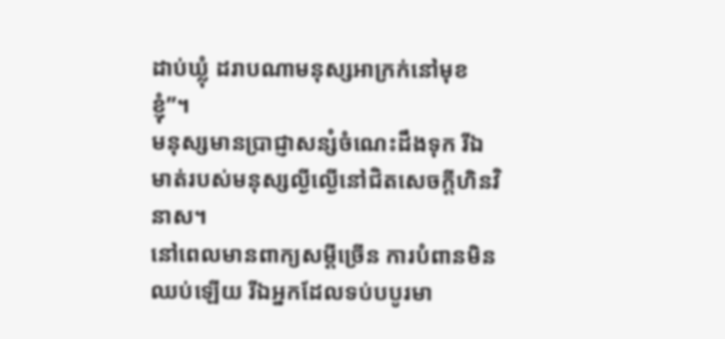ដាប់ឃ្លុំ ដរាបណាមនុស្សអាក្រក់នៅមុខខ្ញុំ”។
មនុស្សមានប្រាជ្ញាសន្សំចំណេះដឹងទុក រីឯមាត់របស់មនុស្សល្ងីល្ងើនៅជិតសេចក្ដីហិនវិនាស។
នៅពេលមានពាក្យសម្ដីច្រើន ការបំពានមិនឈប់ឡើយ រីឯអ្នកដែលទប់បបូរមា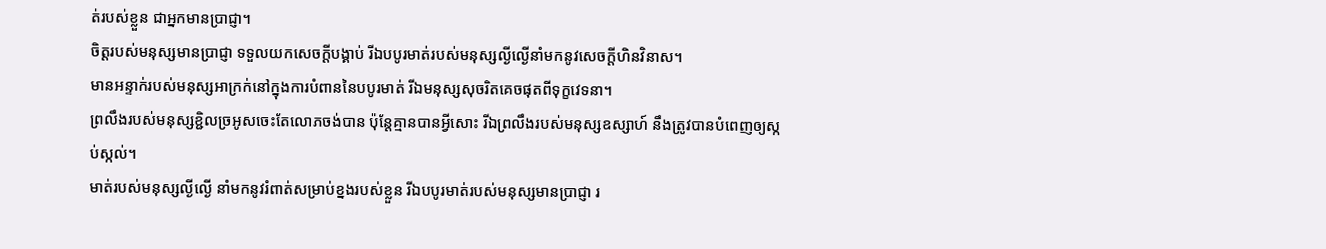ត់របស់ខ្លួន ជាអ្នកមានប្រាជ្ញា។
ចិត្តរបស់មនុស្សមានប្រាជ្ញា ទទួលយកសេចក្ដីបង្គាប់ រីឯបបូរមាត់របស់មនុស្សល្ងីល្ងើនាំមកនូវសេចក្ដីហិនវិនាស។
មានអន្ទាក់របស់មនុស្សអាក្រក់នៅក្នុងការបំពាននៃបបូរមាត់ រីឯមនុស្សសុចរិតគេចផុតពីទុក្ខវេទនា។
ព្រលឹងរបស់មនុស្សខ្ជិលច្រអូសចេះតែលោភចង់បាន ប៉ុន្តែគ្មានបានអ្វីសោះ រីឯព្រលឹងរបស់មនុស្សឧស្សាហ៍ នឹងត្រូវបានបំពេញឲ្យស្កប់ស្កល់។
មាត់របស់មនុស្សល្ងីល្ងើ នាំមកនូវរំពាត់សម្រាប់ខ្នងរបស់ខ្លួន រីឯបបូរមាត់របស់មនុស្សមានប្រាជ្ញា រ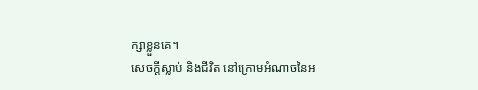ក្សាខ្លួនគេ។
សេចក្ដីស្លាប់ និងជីវិត នៅក្រោមអំណាចនៃអ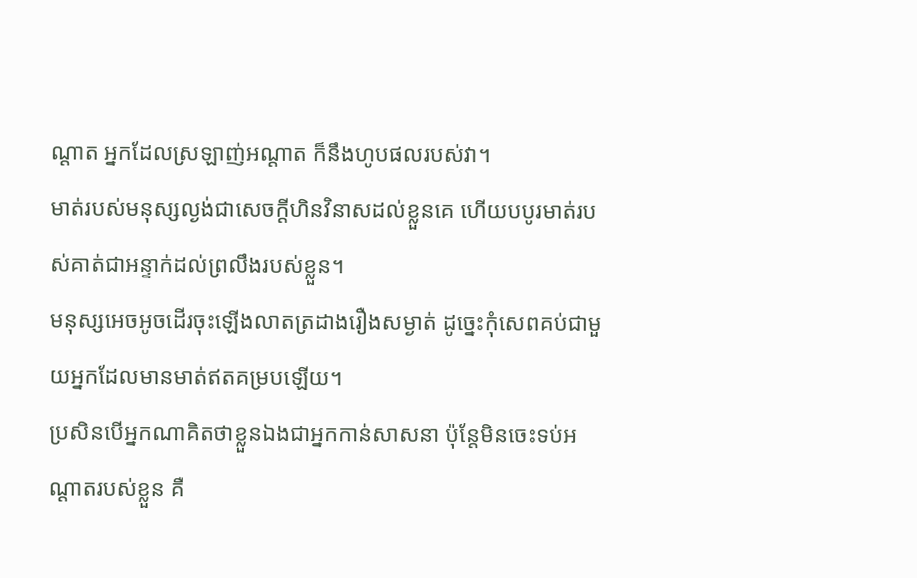ណ្ដាត អ្នកដែលស្រឡាញ់អណ្ដាត ក៏នឹងហូបផលរបស់វា។
មាត់របស់មនុស្សល្ងង់ជាសេចក្ដីហិនវិនាសដល់ខ្លួនគេ ហើយបបូរមាត់របស់គាត់ជាអន្ទាក់ដល់ព្រលឹងរបស់ខ្លួន។
មនុស្សអេចអូចដើរចុះឡើងលាតត្រដាងរឿងសម្ងាត់ ដូច្នេះកុំសេពគប់ជាមួយអ្នកដែលមានមាត់ឥតគម្របឡើយ។
ប្រសិនបើអ្នកណាគិតថាខ្លួនឯងជាអ្នកកាន់សាសនា ប៉ុន្តែមិនចេះទប់អណ្ដាតរបស់ខ្លួន គឺ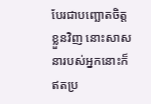បែរជាបញ្ឆោតចិត្តខ្លួនវិញ នោះសាសនារបស់អ្នកនោះក៏ឥតប្រ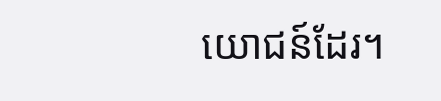យោជន៍ដែរ។